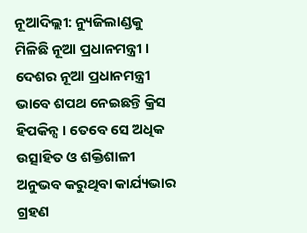ନୂଆଦିଲ୍ଲୀ: ନ୍ୟୁଜିଲାଣ୍ଡକୁ ମିଳିଛି ନୂଆ ପ୍ରଧାନମନ୍ତ୍ରୀ । ଦେଶର ନୂଆ ପ୍ରଧାନମନ୍ତ୍ରୀ ଭାବେ ଶପଥ ନେଇଛନ୍ତି କ୍ରିସ ହିପକିନ୍ସ । ତେବେ ସେ ଅଧିକ ଉତ୍ସାହିତ ଓ ଶକ୍ତିଶାଳୀ ଅନୁଭବ କରୁଥିବା କାର୍ଯ୍ୟଭାର ଗ୍ରହଣ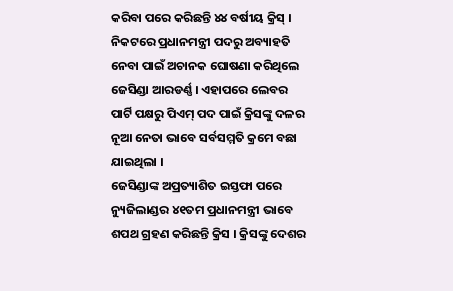କରିବା ପରେ କରିଛନ୍ତି ୪୪ ବର୍ଷୀୟ କ୍ରିସ୍ । ନିକଟରେ ପ୍ରଧାନମନ୍ତ୍ରୀ ପଦରୁ ଅବ୍ୟାହତି ନେବା ପାଇଁ ଅଚାନକ ଘୋଷଣା କରିଥିଲେ ଜେସିଣ୍ଡା ଆରଡର୍ଣ୍ଣ । ଏହାପରେ ଲେବର ପାର୍ଟି ପକ୍ଷରୁ ପିଏମ୍ ପଦ ପାଇଁ କ୍ରିସଙ୍କୁ ଦଳର ନୂଆ ନେତା ଭାବେ ସର୍ବସମ୍ମତି କ୍ରମେ ବଛା ଯାଇଥିଲା ।
ଜେସିଣ୍ଡାଙ୍କ ଅପ୍ରତ୍ୟାଶିତ ଇସ୍ତଫା ପରେ ନ୍ୟୁଜିଲାଣ୍ଡର ୪୧ତମ ପ୍ରଧାନମନ୍ତ୍ରୀ ଭାବେ ଶପଥ ଗ୍ରହଣ କରିଛନ୍ତି କ୍ରିସ । କ୍ରିସଙ୍କୁ ଦେଶର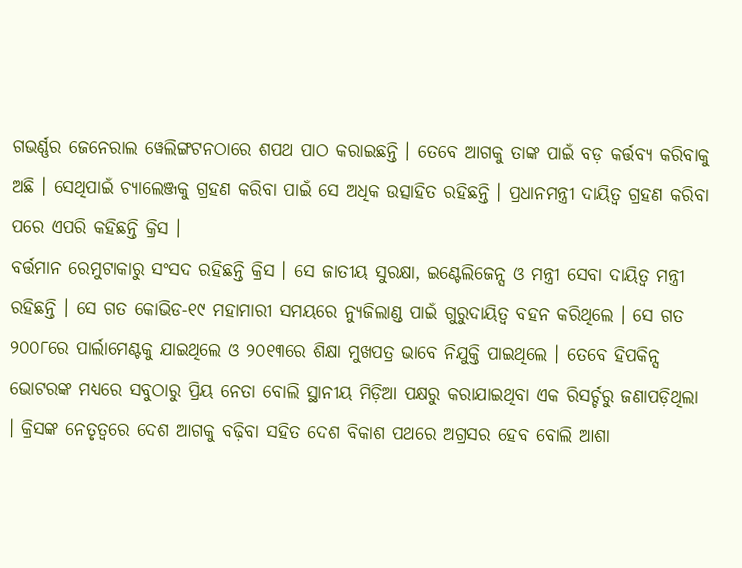ଗଭର୍ଣ୍ଣର ଜେନେରାଲ ୱେଲିଙ୍ଗଟନଠାରେ ଶପଥ ପାଠ କରାଇଛନ୍ତି । ତେବେ ଆଗକୁ ତାଙ୍କ ପାଇଁ ବଡ଼ କର୍ତ୍ତବ୍ୟ କରିବାକୁ ଅଛି । ସେଥିପାଇଁ ଚ୍ୟାଲେଞ୍ଜକୁ ଗ୍ରହଣ କରିବା ପାଇଁ ସେ ଅଧିକ ଉତ୍ସାହିତ ରହିଛନ୍ତି । ପ୍ରଧାନମନ୍ତ୍ରୀ ଦାୟିତ୍ୱ ଗ୍ରହଣ କରିବା ପରେ ଏପରି କହିଛନ୍ତି କ୍ରିସ ।
ବର୍ତ୍ତମାନ ରେମୁଟାକାରୁ ସଂସଦ ରହିଛନ୍ତି କ୍ରିସ । ସେ ଜାତୀୟ ସୁରକ୍ଷା, ଇଣ୍ଟେଲିଜେନ୍ସ ଓ ମନ୍ତ୍ରୀ ସେବା ଦାୟିତ୍ୱ ମନ୍ତ୍ରୀ ରହିଛନ୍ତି । ସେ ଗତ କୋଭିଡ-୧୯ ମହାମାରୀ ସମୟରେ ନ୍ୟୁଜିଲାଣ୍ଡ ପାଇଁ ଗୁରୁଦାୟିତ୍ୱ ବହନ କରିଥିଲେ । ସେ ଗତ ୨୦୦୮ରେ ପାର୍ଲାମେଣ୍ଟକୁ ଯାଇଥିଲେ ଓ ୨୦୧୩ରେ ଶିକ୍ଷା ମୁଖପତ୍ର ଭାବେ ନିଯୁକ୍ତି ପାଇଥିଲେ । ତେବେ ହିପକିନ୍ସ ଭୋଟରଙ୍କ ମଧ୍ୟରେ ସବୁଠାରୁ ପ୍ରିୟ ନେତା ବୋଲି ସ୍ଥାନୀୟ ମିଡ଼ିଆ ପକ୍ଷରୁ କରାଯାଇଥିବା ଏକ ରିସର୍ଚ୍ଚରୁ ଜଣାପଡ଼ିଥିଲା । କ୍ରିସଙ୍କ ନେତୃତ୍ୱରେ ଦେଶ ଆଗକୁ ବଢ଼ିବା ସହିତ ଦେଶ ବିକାଶ ପଥରେ ଅଗ୍ରସର ହେବ ବୋଲି ଆଶା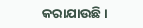କରାଯାଉଛି ।